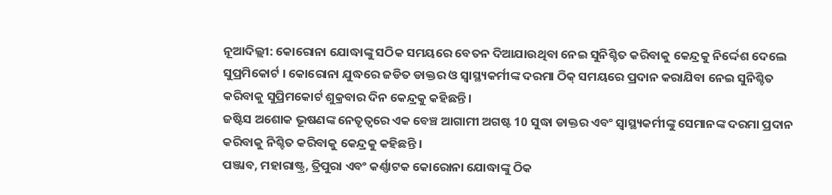ନୂଆଦିଲ୍ଲୀ: କୋରୋନା ଯୋଦ୍ଧାଙ୍କୁ ସଠିକ ସମୟରେ ବେତନ ଦିଆଯାଉଥିବା ନେଇ ସୁନିଶ୍ଚିତ କରିବାକୁ କେନ୍ଦ୍ରକୁ ନିର୍ଦ୍ଦେଶ ଦେଲେ ସୁପ୍ରମିକୋର୍ଟ । କୋରୋନା ଯୁଦ୍ଧରେ ଜଡିତ ଡାକ୍ତର ଓ ସ୍ୱାସ୍ଥ୍ୟକର୍ମୀଙ୍କ ଦରମା ଠିକ୍ ସମୟରେ ପ୍ରଦାନ କରାଯିବା ନେଇ ସୁନିଶ୍ଚିତ କରିବାକୁ ସୁପ୍ରିମକୋର୍ଟ ଶୁକ୍ରବାର ଦିନ କେନ୍ଦ୍ରକୁ କହିଛନ୍ତି ।
ଜଷ୍ଟିସ ଅଶୋକ ଭୂଷଣଙ୍କ ନେତୃତ୍ୱରେ ଏକ ବେଞ୍ଚ ଆଗାମୀ ଅଗଷ୍ଟ 10 ସୁଦ୍ଧା ଡାକ୍ତର ଏବଂ ସ୍ୱାସ୍ଥ୍ୟକର୍ମୀଙ୍କୁ ସେମାନଙ୍କ ଦରମା ପ୍ରଦାନ କରିବାକୁ ନିଶ୍ଚିତ କରିବାକୁ କେନ୍ଦ୍ରକୁ କହିଛନ୍ତି ।
ପଞ୍ଜାବ, ମହାରାଷ୍ଟ୍ର, ତ୍ରିପୁରା ଏବଂ କର୍ଣ୍ଣାଟକ କୋରୋନା ଯୋଦ୍ଧାଙ୍କୁ ଠିକ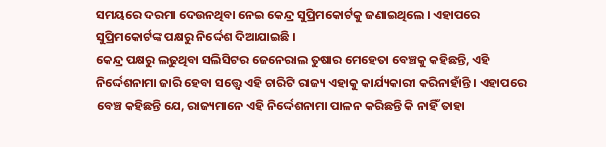ସମୟରେ ଦରମା ଦେଉନଥିବା ନେଇ କେନ୍ଦ୍ର ସୁପ୍ରିମକୋର୍ଟକୁ ଜଣାଇଥିଲେ । ଏହାପରେ ସୁପ୍ରିମକୋର୍ଟଙ୍କ ପକ୍ଷରୁ ନିର୍ଦ୍ଦେଶ ଦିଆଯାଇଛି ।
କେନ୍ଦ୍ର ପକ୍ଷରୁ ଲଢୁଥିବା ସଲିସିଟର ଜେନେରାଲ ତୁଷାର ମେହେତା ବେଞ୍ଚକୁ କହିଛନ୍ତି, ଏହି ନିର୍ଦ୍ଦେଶନାମା ଜାରି ହେବା ସତ୍ତ୍ବେ ଏହି ଚାରିଟି ରାଜ୍ୟ ଏହାକୁ କାର୍ଯ୍ୟକାରୀ କରିନାହାଁନ୍ତି । ଏହାପରେ ବେଞ୍ଚ କହିଛନ୍ତି ଯେ, ରାଜ୍ୟମାନେ ଏହି ନିର୍ଦ୍ଦେଶନାମା ପାଳନ କରିଛନ୍ତି କି ନାହିଁ ତାହା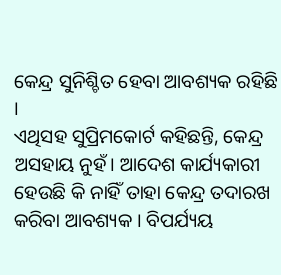କେନ୍ଦ୍ର ସୁନିଶ୍ଚିତ ହେବା ଆବଶ୍ୟକ ରହିଛି ।
ଏଥିସହ ସୁପ୍ରିମକୋର୍ଟ କହିଛନ୍ତି, କେନ୍ଦ୍ର ଅସହାୟ ନୁହଁ। ଆଦେଶ କାର୍ଯ୍ୟକାରୀ ହେଉଛି କି ନାହିଁ ତାହା କେନ୍ଦ୍ର ତଦାରଖ କରିବା ଆବଶ୍ୟକ । ବିପର୍ଯ୍ୟୟ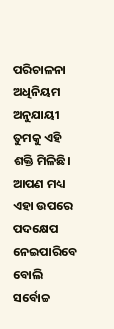ପରିଚାଳନା ଅଧିନିୟମ ଅନୁଯାୟୀ ତୁମକୁ ଏହି ଶକ୍ତି ମିଳିଛି। ଆପଣ ମଧ୍ୟ ଏହା ଉପରେ ପଦକ୍ଷେପ ନେଇପାରିବେ ବୋଲି ସର୍ବୋଚ୍ଚ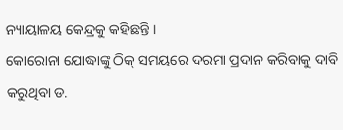ନ୍ୟାୟାଳୟ କେନ୍ଦ୍ରକୁ କହିଛନ୍ତି ।
କୋରୋନା ଯୋଦ୍ଧାଙ୍କୁ ଠିକ୍ ସମୟରେ ଦରମା ପ୍ରଦାନ କରିବାକୁ ଦାବି କରୁଥିବା ଡ.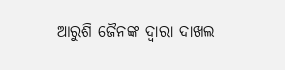ଆରୁଶି ଜୈନଙ୍କ ଦ୍ବାରା ଦାଖଲ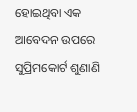ହୋଇଥିବା ଏକ ଆବେଦନ ଉପରେ ସୁପ୍ରିମକୋର୍ଟ ଶୁଣାଣି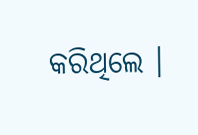କରିଥିଲେ ।